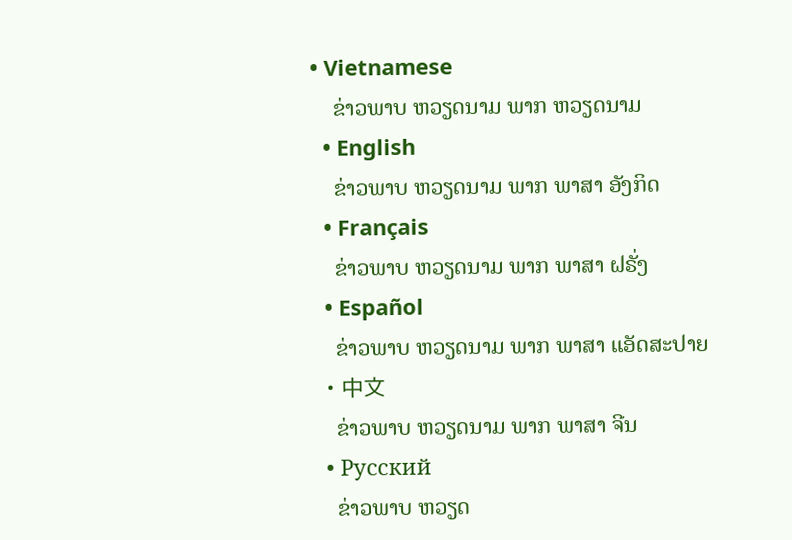• Vietnamese
    ຂ່າວພາບ ຫວຽດນາມ ພາກ ຫວຽດນາມ
  • English
    ຂ່າວພາບ ຫວຽດນາມ ພາກ ພາສາ ອັງກິດ
  • Français
    ຂ່າວພາບ ຫວຽດນາມ ພາກ ພາສາ ຝຣັ່ງ
  • Español
    ຂ່າວພາບ ຫວຽດນາມ ພາກ ພາສາ ແອັດສະປາຍ
  • 中文
    ຂ່າວພາບ ຫວຽດນາມ ພາກ ພາສາ ຈີນ
  • Русский
    ຂ່າວພາບ ຫວຽດ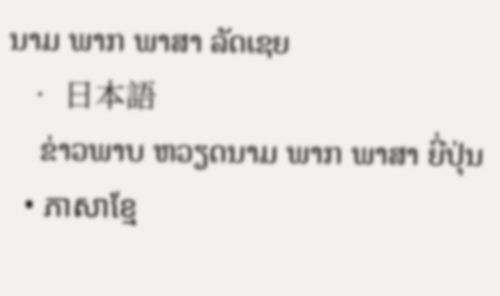ນາມ ພາກ ພາສາ ລັດເຊຍ
  • 日本語
    ຂ່າວພາບ ຫວຽດນາມ ພາກ ພາສາ ຍີ່ປຸ່ນ
  • ភាសាខ្មែ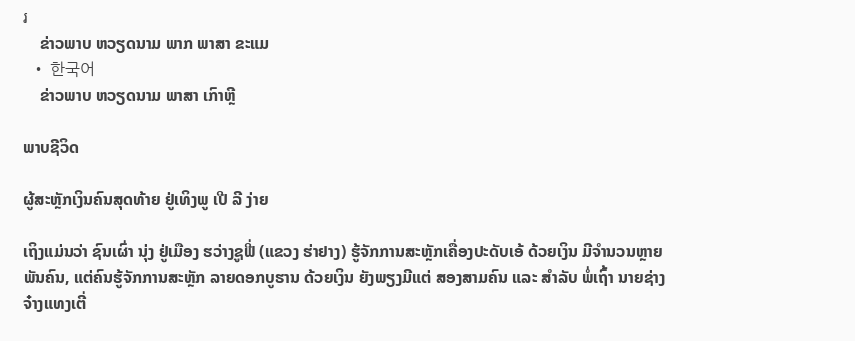រ
    ຂ່າວພາບ ຫວຽດນາມ ພາກ ພາສາ ຂະແມ
  • 한국어
    ຂ່າວພາບ ຫວຽດນາມ ພາສາ ເກົາຫຼີ

ພາບຊີວິດ

ຜູ້ສະຫຼັກເງິນຄົນສຸດທ້າຍ ຢູ່ເທິງພູ ເປີ ລີ ງ່າຍ

ເຖິງແມ່ນວ່າ ຊົນເຜົ່າ ນຸ່ງ ຢູ່ເມືອງ ຮວ່າງຊູຟີ່ (ແຂວງ ຮ່າຢາງ) ຮູ້ຈັກການສະຫຼັກເຄື່ອງປະດັບເອ້ ດ້ວຍເງິນ ມີຈຳນວນຫຼາຍ ພັນຄົນ, ແຕ່ຄົນຮູ້ຈັກການສະຫຼັກ ລາຍດອກບູຮານ ດ້ວຍເງິນ ຍັງພຽງມີແຕ່ ສອງສາມຄົນ ແລະ ສຳລັບ ພໍ່ເຖົ້າ ນາຍຊ່າງ ຈ໋າງແທງເຕີ່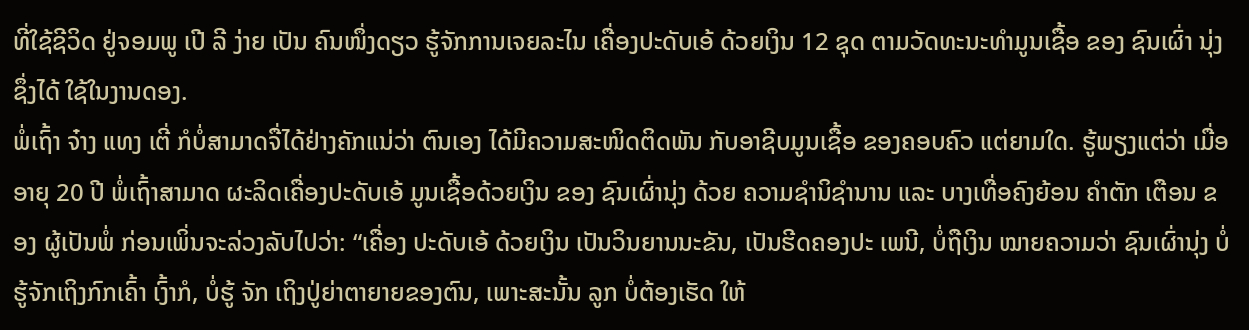ທີ່ໃຊ້ຊີວິດ ຢູ່ຈອມພູ ເປີ ລີ ງ່າຍ ເປັນ ຄົນໜຶ່ງດຽວ ຮູ້ຈັກການເຈຍລະໄນ ເຄື່ອງປະດັບເອ້ ດ້ວຍເງິນ 12 ຊຸດ ຕາມວັດທະນະທຳມູນເຊື້ອ ຂອງ ຊົນເຜົ່າ ນຸ່ງ ຊຶ່ງໄດ້ ໃຊ້ໃນງານດອງ.
ພໍ່ເຖົ້າ ຈ໋າງ ແທງ ເຕີ່ ກໍບໍ່ສາມາດຈື່ໄດ້ຢ່າງຄັກແນ່ວ່າ ຕົນເອງ ໄດ້ມີຄວາມສະໜິດຕິດພັນ ກັບອາຊີບມູນເຊື້ອ ຂອງຄອບຄົວ ແຕ່ຍາມໃດ. ຮູ້ພຽງແຕ່ວ່າ ເມື່ອອາຍຸ 20 ປີ ພໍ່ເຖົ້າສາມາດ ຜະລິດເຄື່ອງປະດັບເອ້ ມູນເຊື້ອດ້ວຍເງິນ ຂອງ ຊົນເຜົ່ານຸ່ງ ດ້ວຍ ຄວາມຊຳນິຊຳນານ ແລະ ບາງເທື່ອຄົງຍ້ອນ ຄຳຕັກ ເຕືອນ ຂອງ ຜູ້ເປັນພໍ່ ກ່ອນເພິ່ນຈະລ່ວງລັບໄປວ່າ: “ເຄື່ອງ ປະດັບເອ້ ດ້ວຍເງິນ ເປັນວິນຍານນະຂັນ, ເປັນຮີດຄອງປະ ເພນີ, ບໍ່ຖືເງິນ ໝາຍຄວາມວ່າ ຊົນເຜົ່ານຸ່ງ ບໍ່ຮູ້ຈັກເຖິງກົກເຄົ້າ ເງົ້າກໍ, ບໍ່ຮູ້ ຈັກ ເຖິງປູ່ຍ່າຕາຍາຍຂອງຕົນ, ເພາະສະນັ້ນ ລູກ ບໍ່ຕ້ອງເຮັດ ໃຫ້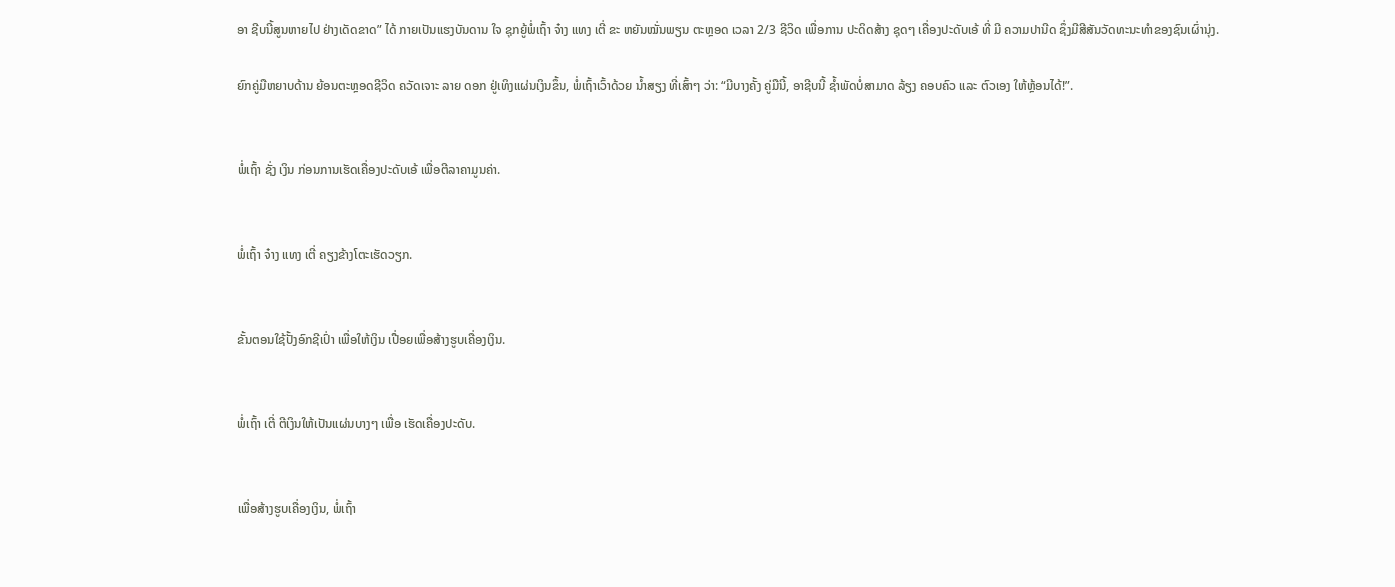ອາ ຊີບນີ້ສູນຫາຍໄປ ຢ່າງເດັດຂາດ” ໄດ້ ກາຍເປັນແຮງບັນດານ ໃຈ ຊຸກຍູ້ພໍ່ເຖົ້າ ຈ໋າງ ແທງ ເຕີ່ ຂະ ຫຍັນໝັ່ນພຽນ ຕະຫຼອດ ເວລາ 2/3 ຊີວິດ ເພື່ອການ ປະດິດສ້າງ ຊຸດໆ ເຄື່ອງປະດັບເອ້ ທີ່ ມີ ຄວາມປານີດ ຊຶ່ງມີສີສັນວັດທະນະທຳຂອງຊົນເຜົ່ານຸ່ງ.

ຍົກຄູ່ມືຫຍາບດ້ານ ຍ້ອນຕະຫຼອດຊີວິດ ຄວັດເຈາະ ລາຍ ດອກ ຢູ່ເທິງແຜ່ນເງິນຂຶ້ນ, ພໍ່ເຖົ້າເວົ້າດ້ວຍ ນ້ຳສຽງ ທີ່ເສົ້າໆ ວ່າ: “ມີບາງຄັ້ງ ຄູ່ມືນີ້, ອາຊີບນີ້ ຊ້ຳພັດບໍ່ສາມາດ ລ້ຽງ ຄອບຄົວ ແລະ ຕົວເອງ ໃຫ້ຫຼ້ອນໄດ້!”.


ພໍ່ເຖົ້າ ຊັ່ງ ເງິນ ກ່ອນການເຮັດເຄື່ອງປະດັບເອ້ ເພື່ອຕີລາຄາມູນຄ່າ.


ພໍ່ເຖົ້າ ຈ໋າງ ແທງ ເຕີ່ ຄຽງຂ້າງໂຕະເຮັດວຽກ.


ຂັ້ນຕອນໃຊ້ປັ້ງອົກຊີເປົ່າ ເພື່ອໃຫ້ເງິນ ເປື່ອຍເພື່ອສ້າງຮູບເຄື່ອງເງິນ.


ພໍ່ເຖົ້າ ເຕີ່ ຕີເງິນໃຫ້ເປັນແຜ່ນບາງໆ ເພື່ອ ເຮັດເຄື່ອງປະດັບ.


ເພື່ອສ້າງຮູບເຄື່ອງເງິນ, ພໍ່ເຖົ້າ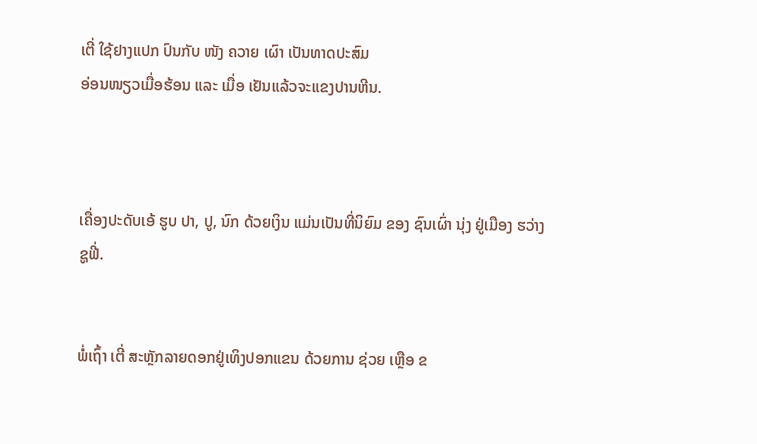ເຕີ່ ໃຊ້ຢາງແປກ ປົນກັບ ໜັງ ຄວາຍ ເຜົາ ເປັນທາດປະສົມ
ອ່ອນໜຽວເມື່ອຮ້ອນ ແລະ ເມື່ອ ເຢັນແລ້ວຈະແຂງປານຫີນ.



ເຄື່ອງປະດັບເອ້ ຮູບ ປາ, ປູ, ນົກ ດ້ວຍເງິນ ແມ່ນເປັນທີ່ນິຍົມ ຂອງ ຊົນເຜົ່າ ນຸ່ງ ຢູ່ເມືອງ ຮວ່າງຊູຟີ່.


ພໍ່ເຖົ້າ ເຕີ່ ສະຫຼັກລາຍດອກຢູ່ເທິງປອກແຂນ ດ້ວຍການ ຊ່ວຍ ເຫຼືອ ຂ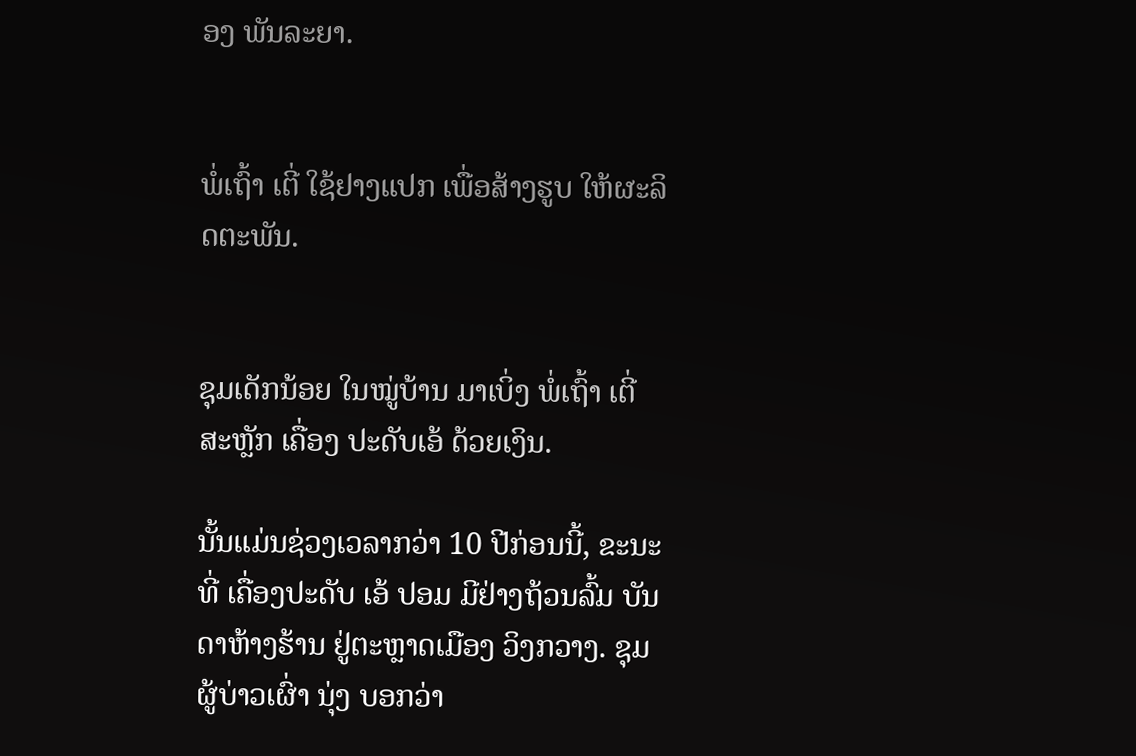ອງ ພັນລະຍາ.


ພໍ່ເຖົ້າ ເຕີ່ ໃຊ້ຢາງແປກ ເພື່ອສ້າງຮູບ ໃຫ້ຜະລິດຕະພັນ.


ຊຸມເດັກນ້ອຍ ໃນໝູ່ບ້ານ ມາເບິ່ງ ພໍ່ເຖົ້າ ເຕີ່ ສະຫຼັກ ເຄື່ອງ ປະດັບເອ້ ດ້ວຍເງິນ.

ນັ້ນແມ່ນຊ່ວງເວລາກວ່າ 10 ປີກ່ອນນີ້, ຂະນະທີ່ ເຄື່ອງປະດັບ ເອ້ ປອມ ມີຢ່າງຖ້ວນລົ້ມ ບັນດາຫ້າງຮ້ານ ຢູ່ຕະຫຼາດເມືອງ ວິງກວາງ. ຊຸມຜູ້ບ່າວເຜົ່າ ນຸ່ງ ບອກວ່າ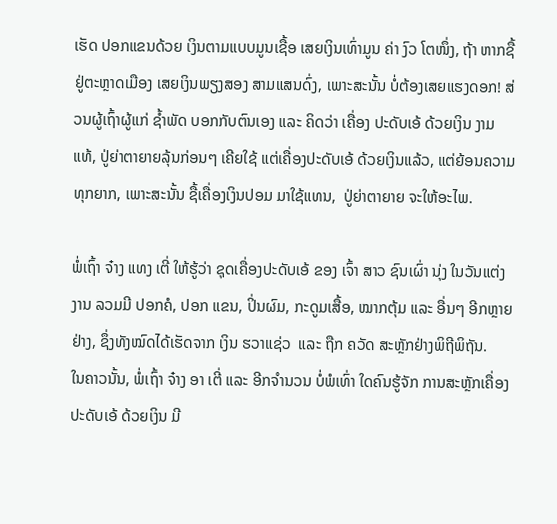ເຮັດ ປອກແຂນດ້ວຍ ເງິນຕາມແບບມູນເຊື້ອ ເສຍເງິນເທົ່າມູນ ຄ່າ ງົວ ໂຕໜຶ່ງ, ຖ້າ ຫາກຊື້ຢູ່ຕະຫຼາດເມືອງ ເສຍເງິນພຽງສອງ ສາມແສນດົ່ງ, ເພາະສະນັ້ນ ບໍ່ຕ້ອງເສຍແຮງດອກ! ສ່ວນຜູ້ເຖົ້າຜູ້ແກ່ ຊ້ຳພັດ ບອກກັບຕົນເອງ ແລະ ຄິດວ່າ ເຄື່ອງ ປະດັບເອ້ ດ້ວຍເງິນ ງາມແທ້, ປູ່ຍ່າຕາຍາຍລຸ້ນກ່ອນໆ ເຄີຍໃຊ້ ແຕ່ເຄື່ອງປະດັບເອ້ ດ້ວຍເງິນແລ້ວ, ແຕ່ຍ້ອນຄວາມທຸກຍາກ, ເພາະສະນັ້ນ ຊື້ເຄື່ອງເງິນປອມ ມາໃຊ້ແທນ,  ປູ່ຍ່າຕາຍາຍ ຈະໃຫ້ອະໄພ.

ພໍ່ເຖົ້າ ຈ໋າງ ແທງ ເຕີ່ ໃຫ້ຮູ້ວ່າ ຊຸດເຄື່ອງປະດັບເອ້ ຂອງ ເຈົ້າ ສາວ ຊົນເຜົ່າ ນຸ່ງ ໃນວັນແຕ່ງງານ ລວມມີ ປອກຄໍ, ປອກ ແຂນ, ປິ່ນຜົມ, ກະດູມເສື້ອ, ໝາກຕຸ້ມ ແລະ ອື່ນໆ ອີກຫຼາຍ ຢ່າງ, ຊຶ່ງທັງໝົດໄດ້ເຮັດຈາກ ເງິນ ຮວາແຊ່ວ  ແລະ ຖືກ ຄວັດ ສະຫຼັກຢ່າງພິຖີພິຖັນ.
ໃນຄາວນັ້ນ, ພໍ່ເຖົ້າ ຈ໋າງ ອາ ເຕີ່ ແລະ ອີກຈຳນວນ ບໍ່ພໍເທົ່າ ໃດຄົນຮູ້ຈັກ ການສະຫຼັກເຄື່ອງປະດັບເອ້ ດ້ວຍເງິນ ມີ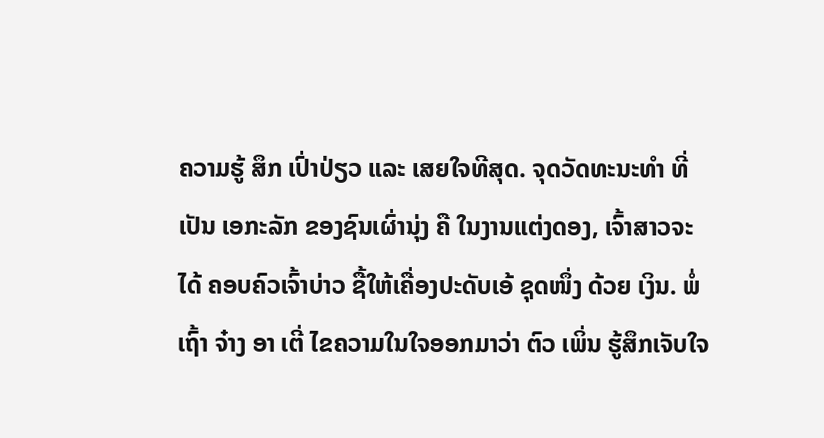ຄວາມຮູ້ ສຶກ ເປົ່າປ່ຽວ ແລະ ເສຍໃຈທີສຸດ. ຈຸດວັດທະນະທຳ ທີ່ເປັນ ເອກະລັກ ຂອງຊົນເຜົ່ານຸ່ງ ຄື ໃນງານແຕ່ງດອງ, ເຈົ້າສາວຈະ ໄດ້ ຄອບຄົວເຈົ້າບ່າວ ຊື້ໃຫ້ເຄື່ອງປະດັບເອ້ ຊຸດໜຶ່ງ ດ້ວຍ ເງິນ. ພໍ່ເຖົ້າ ຈ໋າງ ອາ ເຕີ່ ໄຂຄວາມໃນໃຈອອກມາວ່າ ຕົວ ເພິ່ນ ຮູ້ສຶກເຈັບໃຈ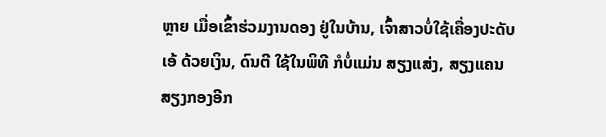ຫຼາຍ ເມື່ອເຂົ້າຮ່ວມງານດອງ ຢູ່ໃນບ້ານ, ເຈົ້າສາວບໍ່ໃຊ້ເຄື່ອງປະດັບເອ້ ດ້ວຍເງິນ, ດົນຕີ ໃຊ້ໃນພິທີ ກໍບໍ່ແມ່ນ ສຽງແສ່ງ, ສຽງແຄນ ສຽງກອງອີກ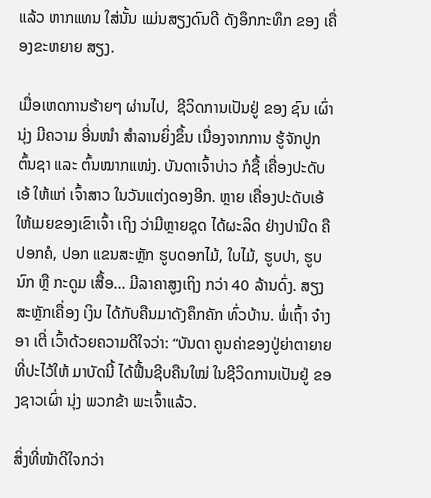ແລ້ວ ຫາກແທນ ໃສ່ນັ້ນ ແມ່ນສຽງດົນດີ ດັງອຶກກະທຶກ ຂອງ ເຄື່ອງຂະຫຍາຍ ສຽງ.

ເມື່ອເຫດການຮ້າຍໆ ຜ່ານໄປ,  ຊີວິດການເປັນຢູ່ ຂອງ ຊົນ ເຜົ່ານຸ່ງ ມີຄວາມ ອີ່ນໜຳ ສຳລານຍິ່ງຂຶ້ນ ເນື່ອງຈາກການ ຮູ້ຈັກປູກຕົ້ນຊາ ແລະ ຕົ້ນໝາກແໜ່ງ. ບັນດາເຈົ້າບ່າວ ກໍຊື້ ເຄື່ອງປະດັບເອ້ ໃຫ້ແກ່ ເຈົ້າສາວ ໃນວັນແຕ່ງດອງອີກ. ຫຼາຍ ເຄື່ອງປະດັບເອ້ ໃຫ້ເມຍຂອງເຂົາເຈົ້າ ເຖິງ ວ່າມີຫຼາຍຊຸດ ໄດ້ຜະລິດ ຢ່າງປານີດ ຄືປອກຄໍ, ປອກ ແຂນສະຫຼັກ ຮູບດອກໄມ້, ໃບໄມ້, ຮູບປາ, ຮູບນົກ ຫຼື ກະດູມ ເສື້ອ... ມີລາຄາສູງເຖິງ ກວ່າ 40 ລ້ານດົ່ງ. ສຽງສະຫຼັກເຄື່ອງ ເງິນ ໄດ້ກັບຄືນມາດັງຄຶກຄັກ ທົ່ວບ້ານ. ພໍ່ເຖົ້າ ຈ໋າງ ອາ ເຕີ່ ເວົ້າດ້ວຍຄວາມດີໃຈວ່າ: “ບັນດາ ຄູນຄ່າຂອງປູ່ຍ່າຕາຍາຍ ທີ່ປະໄວ້ໃຫ້ ມາບັດນີ້ ໄດ້ຟື້ນຊີບຄືນໃໝ່ ໃນຊີວິດການເປັນຢູ່ ຂອງຊາວເຜົ່າ ນຸ່ງ ພວກຂ້າ ພະເຈົ້າແລ້ວ.

ສິ່ງທີ່ໜ້າດີໃຈກວ່າ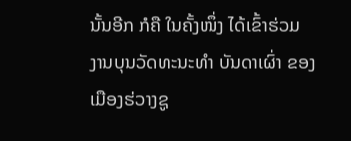ນັ້ນອີກ ກໍຄື ໃນຄັ້ງໜຶ່ງ ໄດ້ເຂົ້າຮ່ວມ ງານບຸນວັດທະນະທຳ ບັນດາເຜົ່າ ຂອງ ເມືອງຮ່ວາງຊູ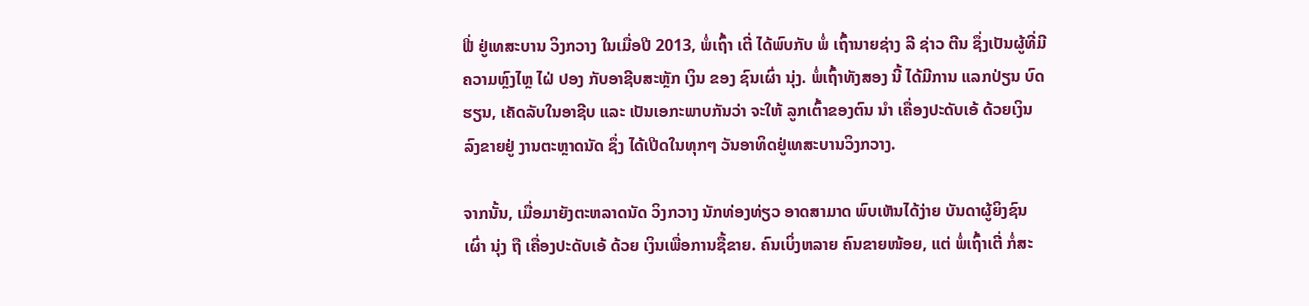ຟີ່ ຢູ່ເທສະບານ ວິງກວາງ ໃນເມື່ອປີ 2013, ພໍ່ເຖົ້າ ເຕີ່ ໄດ້ພົບກັບ ພໍ່ ເຖົ້ານາຍຊ່າງ ລີ ຊ່າວ ຕີນ ຊຶ່ງເປັນຜູ້ທີ່ມີຄວາມຫຼົງໄຫຼ ໄຝ່ ປອງ ກັບອາຊີບສະຫຼັກ ເງິນ ຂອງ ຊົນເຜົ່າ ນຸ່ງ. ພໍ່ເຖົ້າທັງສອງ ນີ້ ໄດ້ມີການ ແລກປ່ຽນ ບົດຮຽນ, ເຄັດລັບໃນອາຊີບ ແລະ ເປັນເອກະພາບກັນວ່າ ຈະໃຫ້ ລູກເຕົ້າຂອງຕົນ ນຳ ເຄື່ອງປະດັບເອ້ ດ້ວຍເງິນລົງຂາຍຢູ່ ງານຕະຫຼາດນັດ ຊຶ່ງ ໄດ້ເປີດໃນທຸກໆ ວັນອາທິດຢູ່ເທສະບານວິງກວາງ.

ຈາກນັ້ນ, ເມື່ອມາຍັງຕະຫລາດນັດ ວິງກວາງ ນັກທ່ອງທ່ຽວ ອາດສາມາດ ພົບເຫັນໄດ້ງ່າຍ ບັນດາຜູ້ຍິງຊົນເຜົ່າ ນຸ່ງ ຖື ເຄື່ອງປະດັບເອ້ ດ້ວຍ ເງິນເພື່ອການຊື້ຂາຍ. ຄົນເບິ່ງຫລາຍ ຄົນຂາຍໜ້ອຍ, ແຕ່ ພໍ່ເຖົ້າເຕີ່ ກໍ່ສະ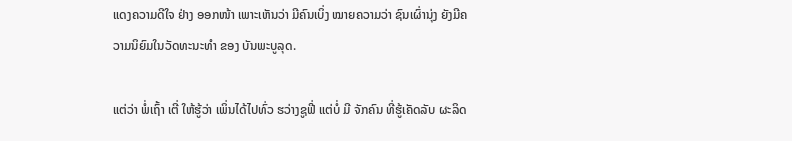ແດງຄວາມດີໃຈ ຢ່າງ ອອກໜ້າ ເພາະເຫັນວ່າ ມີຄົນເບິ່ງ ໝາຍຄວາມວ່າ ຊົນເຜົ່ານຸ່ງ ຍັງມີຄວາມນິຍົມໃນວັດທະນະທຳ ຂອງ ບັນພະບູລຸດ.

ແຕ່ວ່າ ພໍ່ເຖົ້າ ເຕີ່ ໃຫ້ຮູ້ວ່າ ເພິ່ນໄດ້ໄປທົ່ວ ຮວ່າງຊູຟີ່ ແຕ່ບໍ່ ມີ ຈັກຄົນ ທີ່ຮູ້ເຄັດລັບ ຜະລິດ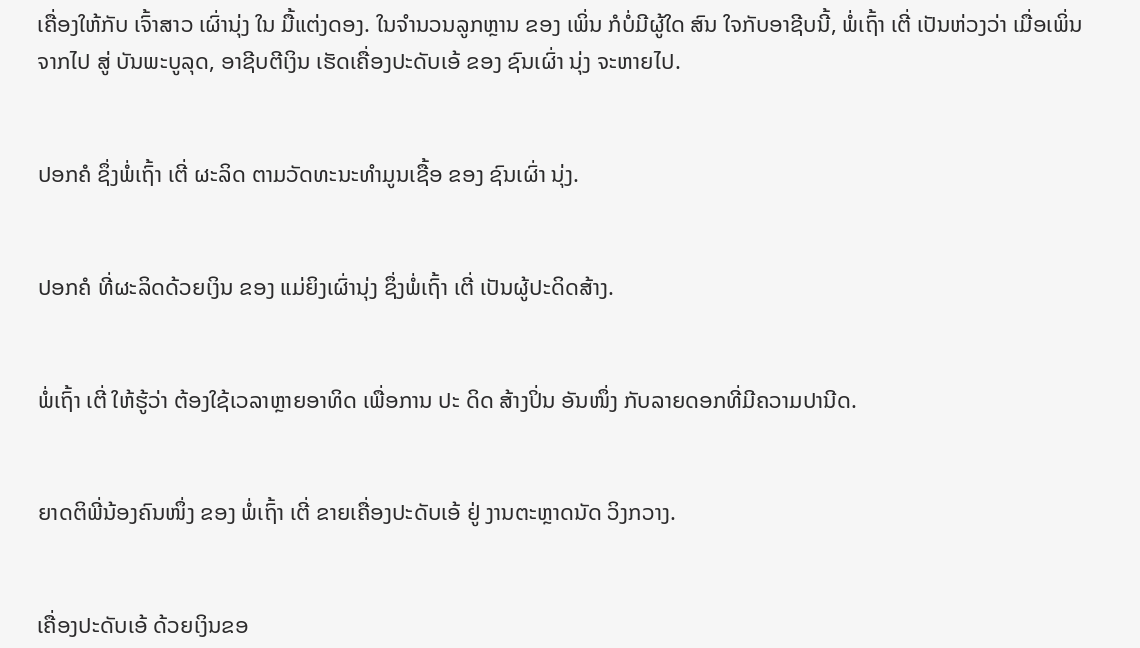ເຄື່ອງໃຫ້ກັບ ເຈົ້າສາວ ເຜົ່ານຸ່ງ ໃນ ມື້ແຕ່ງດອງ. ໃນຈຳນວນລູກຫຼານ ຂອງ ເພິ່ນ ກໍບໍ່ມີຜູ້ໃດ ສົນ ໃຈກັບອາຊີບນີ້, ພໍ່ເຖົ້າ ເຕີ່ ເປັນຫ່ວງວ່າ ເມື່ອເພິ່ນຈາກໄປ ສູ່ ບັນພະບູລຸດ, ອາຊີບຕີເງິນ ເຮັດເຄື່ອງປະດັບເອ້ ຂອງ ຊົນເຜົ່າ ນຸ່ງ ຈະຫາຍໄປ.


ປອກຄໍ ຊຶ່ງພໍ່ເຖົ້າ ເຕີ່ ຜະລິດ ຕາມວັດທະນະທຳມູນເຊື້ອ ຂອງ ຊົນເຜົ່າ ນຸ່ງ.


ປອກຄໍ ທີ່ຜະລິດດ້ວຍເງິນ ຂອງ ແມ່ຍິງເຜົ່ານຸ່ງ ຊຶ່ງພໍ່ເຖົ້າ ເຕີ່ ເປັນຜູ້ປະດິດສ້າງ.


ພໍ່ເຖົ້າ ເຕີ່ ໃຫ້ຮູ້ວ່າ ຕ້ອງໃຊ້ເວລາຫຼາຍອາທິດ ເພື່ອການ ປະ ດິດ ສ້າງປິ່ນ ອັນໜຶ່ງ ກັບລາຍດອກທີ່ມີຄວາມປານີດ.


ຍາດຕິພີ່ນ້ອງຄົນໜຶ່ງ ຂອງ ພໍ່ເຖົ້າ ເຕີ່ ຂາຍເຄື່ອງປະດັບເອ້ ຢູ່ ງານຕະຫຼາດນັດ ວິງກວາງ.


ເຄື່ອງປະດັບເອ້ ດ້ວຍເງິນຂອ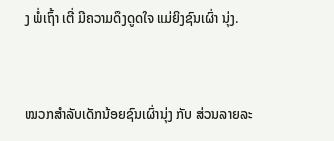ງ ພໍ່ເຖົ້າ ເຕີ່ ມີຄວາມດຶງດູດໃຈ ແມ່ຍິງຊົນເຜົ່າ ນຸ່ງ.


ໝວກສຳລັບເດັກນ້ອຍຊົນເຜົ່ານຸ່ງ ກັບ ສ່ວນລາຍລະ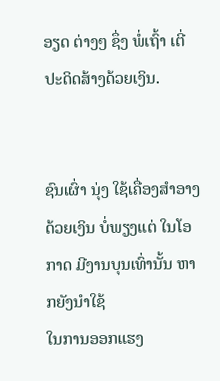ອຽດ ຕ່າງໆ ຊຶ່ງ ພໍ່ເຖົ້າ ເຕີ່ ປະດິດສ້າງດ້ວຍເງິນ.


ຊົນເຜົ່າ ນຸ່ງ ໃຊ້ເຄື່ອງສຳອາງ ດ້ວຍເງິນ ບໍ່ພຽງແຕ່ ໃນໂອກາດ ມີງານບຸນເທົ່ານັ້ນ ຫາກຍັງນຳໃຊ້
ໃນການອອກແຮງ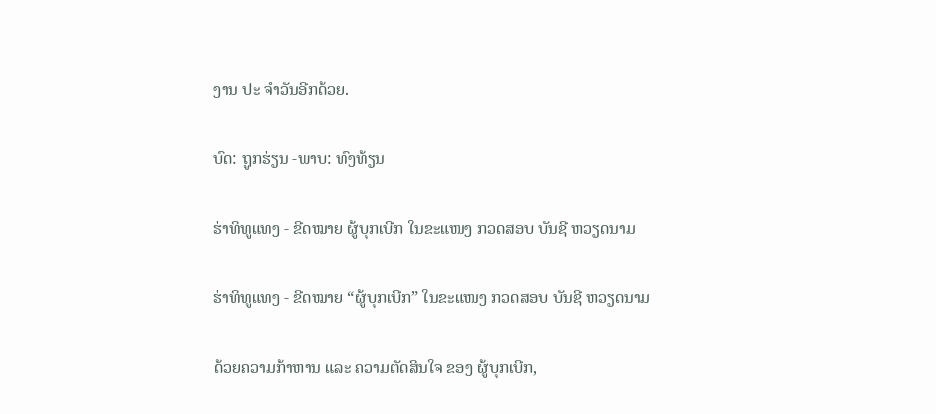ງານ ປະ ຈຳວັນອີກດ້ວຍ.

ບົດ: ຖູກຮ່ຽນ -ພາບ: ທົງທ້ຽນ

ຮ່າທິທູແທງ - ຂີດໝາຍ ຜູ້ບຸກເບີກ ໃນຂະແໜງ ກວດສອບ ບັນຊີ ຫວຽດນາມ

ຮ່າທິທູແທງ - ຂີດໝາຍ “ຜູ້ບຸກເບີກ” ໃນຂະແໜງ ກວດສອບ ບັນຊີ ຫວຽດນາມ

ດ້ວຍຄວາມກ້າຫານ ແລະ ຄວາມຕັດສິນໃຈ ຂອງ ຜູ້ບຸກເບີກ,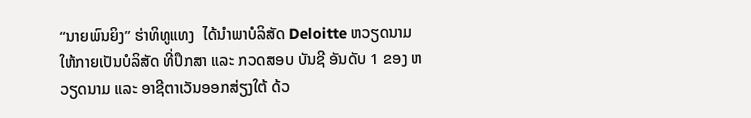“ນາຍພົນຍິງ” ຮ່າທິທູແທງ  ໄດ້ນຳພາບໍລິສັດ Deloitte ຫວຽດນາມ ໃຫ້ກາຍເປັນບໍລິສັດ ທີ່ປຶກສາ ແລະ ກວດສອບ ບັນຊີ ອັນດັບ 1 ຂອງ ຫວຽດນາມ ແລະ ອາຊີຕາເວັນອອກສ່ຽງໃຕ້ ດ້ວ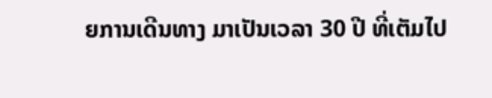ຍການເດີນທາງ ມາເປັນເວລາ 30 ປີ ທີ່ເຕັມໄປ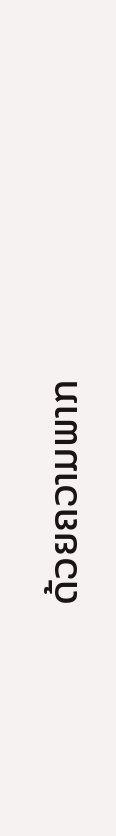ດ້ວຍຄວາມພາກ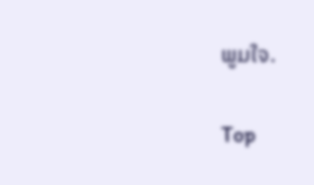ພູມໃຈ.

Top